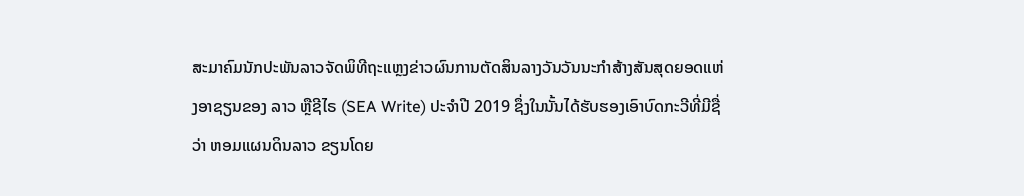ສະມາຄົມນັກປະພັນລາວຈັດພິທີຖະແຫຼງຂ່າວຜົນການຕັດສິນລາງວັນວັນນະກໍາສ້າງສັນສຸດຍອດແຫ່ງອາຊຽນຂອງ ລາວ ຫຼືຊີໄຣ (SEA Write) ປະຈໍາປີ 2019 ຊຶ່ງໃນນັ້ນໄດ້ຮັບຮອງເອົາບົດກະວີທີ່ມີຊື່ວ່າ ຫອມແຜນດິນລາວ ຂຽນໂດຍ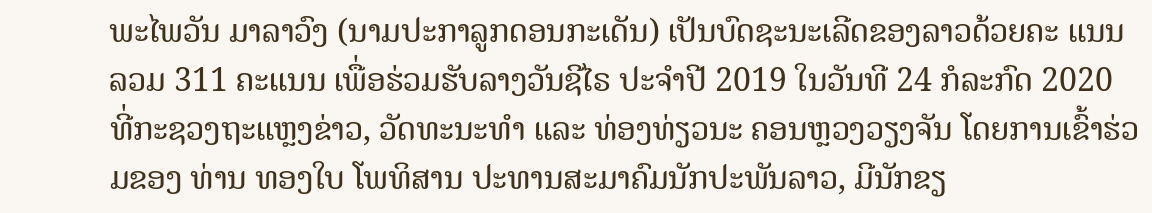ພະໄພວັນ ມາລາວົງ (ນາມປະກາລູກດອນກະເດັນ) ເປັນບົດຊະນະເລີດຂອງລາວດ້ວຍຄະ ແນນລວມ 311 ຄະແນນ ເພື່ອຮ່ວມຮັບລາງວັນຊີໄຣ ປະຈໍາປີ 2019 ໃນວັນທີ 24 ກໍລະກົດ 2020 ທີ່ກະຊວງຖະແຫຼງຂ່າວ, ວັດທະນະທຳ ແລະ ທ່ອງທ່ຽວນະ ຄອນຫຼວງວຽງຈັນ ໂດຍການເຂົ້າຮ່ວມຂອງ ທ່ານ ທອງໃບ ໂພທິສານ ປະທານສະມາຄົມນັກປະພັນລາວ, ມີນັກຂຽ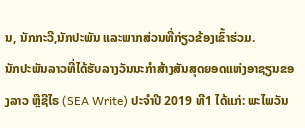ນ, ນັກກະວີ,ນັກປະພັນ ແລະພາກສ່ວນທີ່ກ່ຽວຂ້ອງເຂົ້າຮ່ວມ.
ນັກປະພັນລາວທີ່ໄດ້ຮັບລາງວັນນະກໍາສ້າງສັນສຸດຍອດແຫ່ງອາຊຽນຂອງລາວ ຫຼືຊີໄຣ (SEA Write) ປະຈໍາປີ 2019 ທີ1 ໄດ້ແກ່: ພະໄພວັນ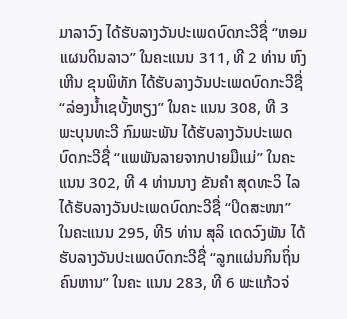ມາລາວົງ ໄດ້ຮັບລາງວັນປະເພດບົດກະວີຊື່ “ຫອມແຜນດິນລາວ” ໃນຄະແນນ 311, ທີ 2 ທ່ານ ຫົງເຫີນ ຂຸນພິທັກ ໄດ້ຮັບລາງວັນປະເພດບົດກະວີຊື່ “ລ່ອງນໍ້າເຊບັ້ງຫຽງ” ໃນຄະ ແນນ 308, ທີ 3 ພະບຸນທະວີ ກົມພະພັນ ໄດ້ຮັບລາງວັນປະເພດບົດກະວີຊື່ “ແພພັນລາຍຈາກປາຍມືແມ່” ໃນຄະແນນ 302, ທີ 4 ທ່ານນາງ ຂັນຄໍາ ສຸດທະວິ ໄລ ໄດ້ຮັບລາງວັນປະເພດບົດກະວີຊື່ “ປິດສະໜາ” ໃນຄະແນນ 295, ທີ5 ທ່ານ ສຸລິ ເດດວົງພັນ ໄດ້ຮັບລາງວັນປະເພດບົດກະວີຊື່ “ລູກແຜ່ນກິນຖິ່ນຄົນຫານ” ໃນຄະ ແນນ 283, ທີ 6 ພະແກ້ວຈ່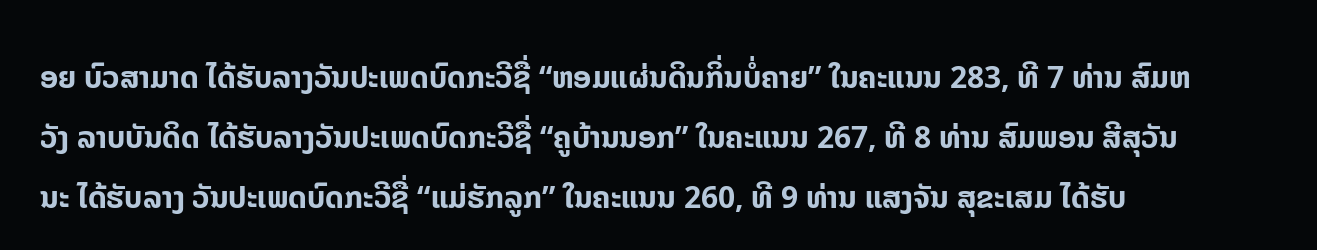ອຍ ບົວສາມາດ ໄດ້ຮັບລາງວັນປະເພດບົດກະວີຊື່ “ຫອມແຜ່ນດິນກິ່ນບໍ່ຄາຍ” ໃນຄະແນນ 283, ທີ 7 ທ່ານ ສົມຫວັງ ລາບບັນດິດ ໄດ້ຮັບລາງວັນປະເພດບົດກະວີຊື່ “ຄູບ້ານນອກ” ໃນຄະແນນ 267, ທີ 8 ທ່ານ ສົມພອນ ສີສຸວັນນະ ໄດ້ຮັບລາງ ວັນປະເພດບົດກະວີຊື່ “ແມ່ຮັກລູກ” ໃນຄະແນນ 260, ທີ 9 ທ່ານ ແສງຈັນ ສຸຂະເສມ ໄດ້ຮັບ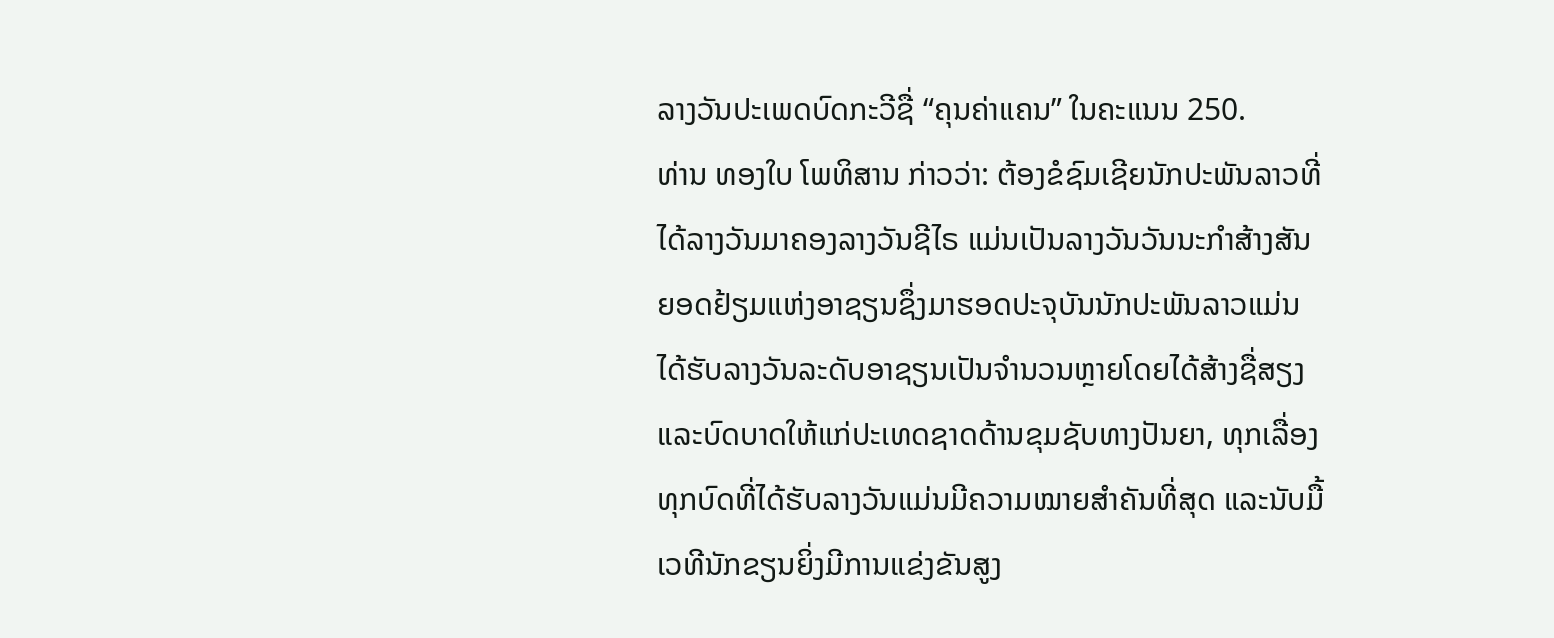ລາງວັນປະເພດບົດກະວີຊື່ “ຄຸນຄ່າແຄນ” ໃນຄະແນນ 250.
ທ່ານ ທອງໃບ ໂພທິສານ ກ່າວວ່າ: ຕ້ອງຂໍຊົມເຊີຍນັກປະພັນລາວທີ່ໄດ້ລາງວັນມາຄອງລາງວັນຊີໄຣ ແມ່ນເປັນລາງວັນວັນນະກໍາສ້າງສັນຍອດຢ້ຽມແຫ່ງອາຊຽນຊຶ່ງມາຮອດປະຈຸບັນນັກປະພັນລາວແມ່ນໄດ້ຮັບລາງວັນລະດັບອາຊຽນເປັນຈໍານວນຫຼາຍໂດຍໄດ້ສ້າງຊື່ສຽງ ແລະບົດບາດໃຫ້ແກ່ປະເທດຊາດດ້ານຂຸມຊັບທາງປັນຍາ, ທຸກເລື່ອງທຸກບົດທີ່ໄດ້ຮັບລາງວັນແມ່ນມີຄວາມໝາຍສໍາຄັນທີ່ສຸດ ແລະນັບມື້ເວທີນັກຂຽນຍິ່ງມີການແຂ່ງຂັນສູງ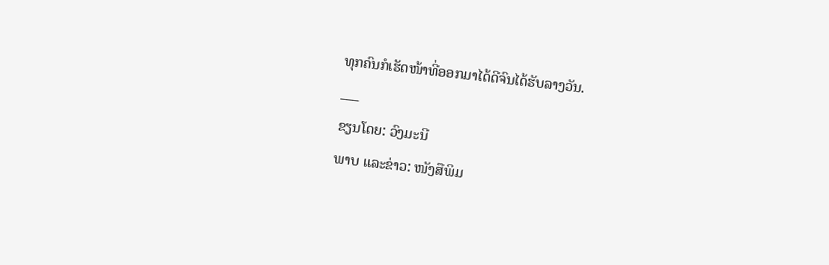ທຸກຄົນກໍເຮັດໜ້າທີ່ອອກມາໄດ້ດີຈົນໄດ້ຮັບລາງວັນ.
___
ຂຽນໂດຍ: ວົງມະນີ
ພາບ ແລະຂ່າວ: ໜັງສືພິມ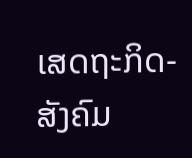ເສດຖະກິດ-ສັງຄົມ